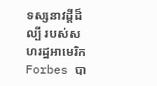ទស្សនាវដ្ដីដ៏ល្បី របស់សហរដ្ឋអាមេរិក Forbes បា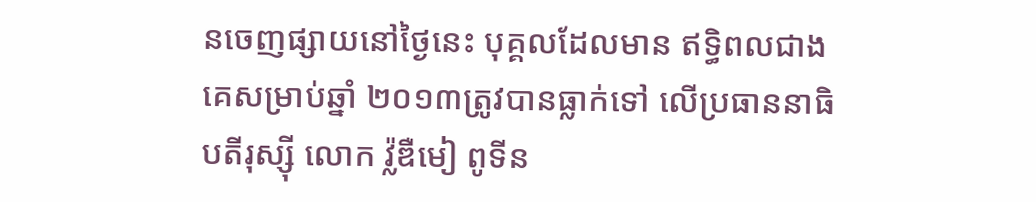នចេញផ្សាយនៅថ្ងៃនេះ បុគ្គលដែលមាន ឥទ្ធិពលជាងគេសម្រាប់ឆ្នាំ ២០១៣ត្រូវបានធ្លាក់ទៅ លើប្រធាននាធិបតីរុស្ស៊ី លោក វ្ល៉ឌឺមៀ ពូទីន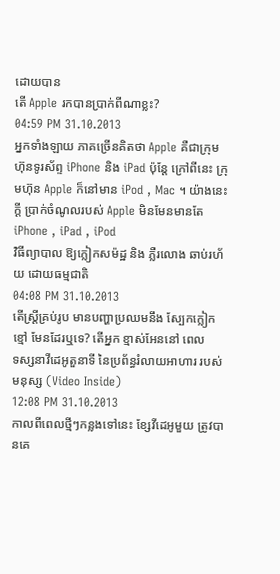ដោយបាន
តើ Apple រកបានប្រាក់ពីណាខ្លះ?
04:59 PM 31.10.2013
អ្នកទាំងឡាយ ភាគច្រើនគិតថា Apple គឺជាក្រុមហ៊ុនទូរស័ព្ទ iPhone និង iPad ប៉ុន្ដែ ក្រៅពីនេះ ក្រុមហ៊ុន Apple ក៏នៅមាន iPod , Mac ។ យ៉ាងនេះក្ដី ប្រាក់ចំណូលរបស់ Apple មិនមែនមានតែ iPhone , iPad , iPod
វិធីព្យាបាល ឱ្យក្លៀកសម៉ដ្ឋ និង ភ្លឺរលោង ឆាប់រហ័យ ដោយធម្មជាតិ
04:08 PM 31.10.2013
តើស្រ្តីគ្រប់រូប មានបញ្ហាប្រឈមនឹង ស្បែកក្លៀកខ្មៅ មែនដែរឬទេ? តើអ្នក ខ្មាស់អែននៅ ពេល
ទស្សនាវីដេអូតួនាទី នៃប្រព័ន្ធរំលាយអាហារ របស់មនុស្ស (Video Inside)
12:08 PM 31.10.2013
កាលពីពេលថ្មីៗកន្លងទៅនេះ ខ្សែវីដេអូមួយ ត្រូវបានគេ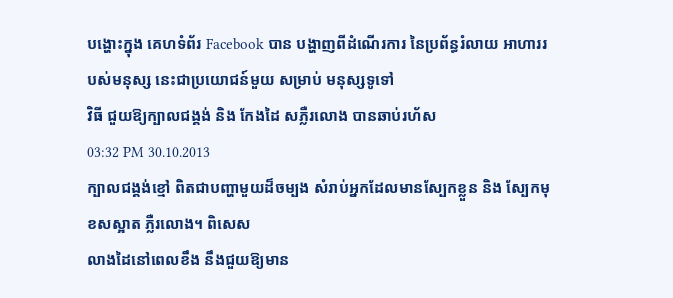បង្ហោះក្នុង គេហទំព័រ Facebook បាន បង្ហាញពីដំណើរការ នៃប្រព័ន្ធរំលាយ អាហាររបស់មនុស្ស នេះជាប្រយោជន៍មួយ សម្រាប់ មនុស្សទូទៅ
វិធី ជួយឱ្យក្បាលជង្គង់ និង កែងដៃ សភ្លឺរលោង បានឆាប់រហ័ស
03:32 PM 30.10.2013
ក្បាលជង្គង់ខ្មៅ ពិតជាបញ្ហាមួយដ៏ចម្បង សំរាប់អ្នកដែលមានស្បែកខ្លួន និង ស្បែកមុខសស្អាត ភ្លឺរលោង។ ពិសេស
លាងដៃនៅពេលខឹង នឹងជួយឱ្យមាន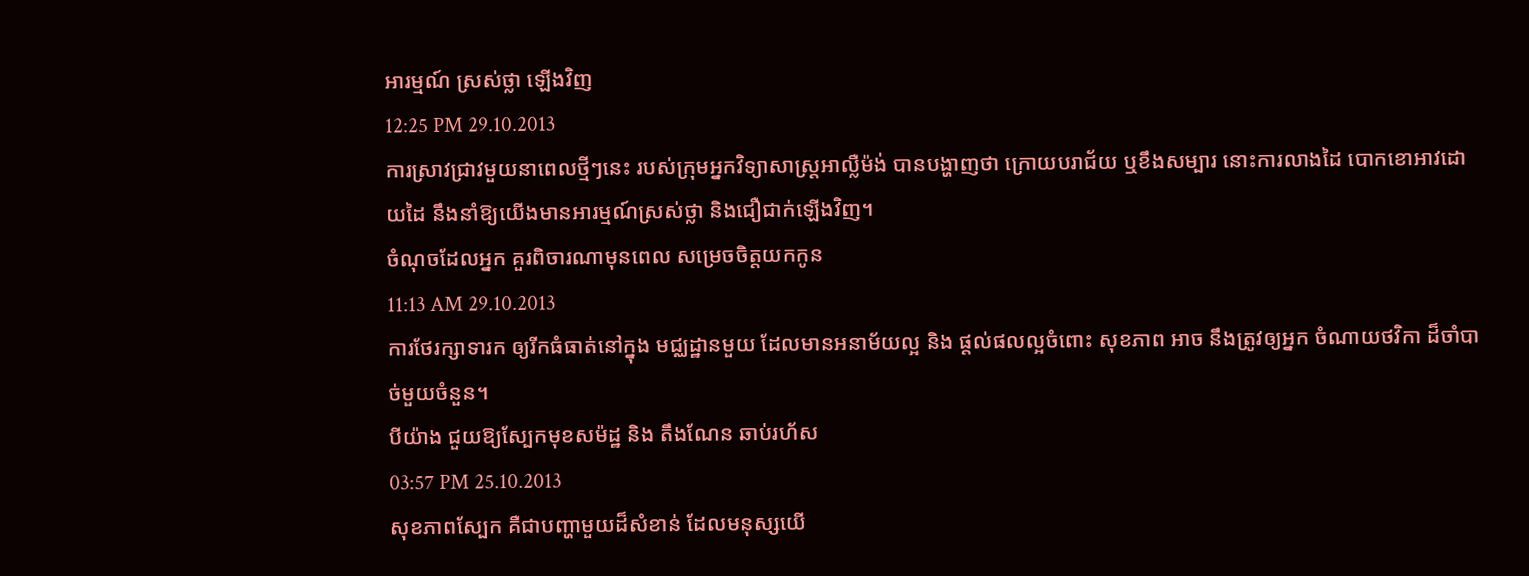អារម្មណ៍ ស្រស់ថ្លា ឡើងវិញ
12:25 PM 29.10.2013
ការស្រាវជ្រាវមួយនាពេលថ្មីៗនេះ របស់ក្រុមអ្នកវិទ្យាសាស្ដ្រអាល្លឺម៉ង់ បានបង្ហាញថា ក្រោយបរាជ័យ ឬខឹងសម្បារ នោះការលាងដៃ បោកខោអាវដោយដៃ នឹងនាំឱ្យយើងមានអារម្មណ៍ស្រស់ថ្លា និងជឿជាក់ឡើងវិញ។
ចំណុចដែលអ្នក គួរពិចារណាមុនពេល សម្រេចចិត្តយកកូន
11:13 AM 29.10.2013
ការថែរក្សាទារក ឲ្យរីកធំធាត់នៅក្នុង មជ្ឈដ្ឋានមួយ ដែលមានអនាម័យល្អ និង ផ្តល់ផលល្អចំពោះ សុខភាព អាច នឹងត្រូវឲ្យអ្នក ចំណាយថវិកា ដ៏ចាំបាច់មួយចំនួន។
បីយ៉ាង ជួយឱ្យស្បែកមុខសម៉ដ្ឋ និង តឹងណែន ឆាប់រហ័ស
03:57 PM 25.10.2013
សុខភាពស្បែក គឺជាបញ្ហាមួយដ៏សំខាន់ ដែលមនុស្សយើ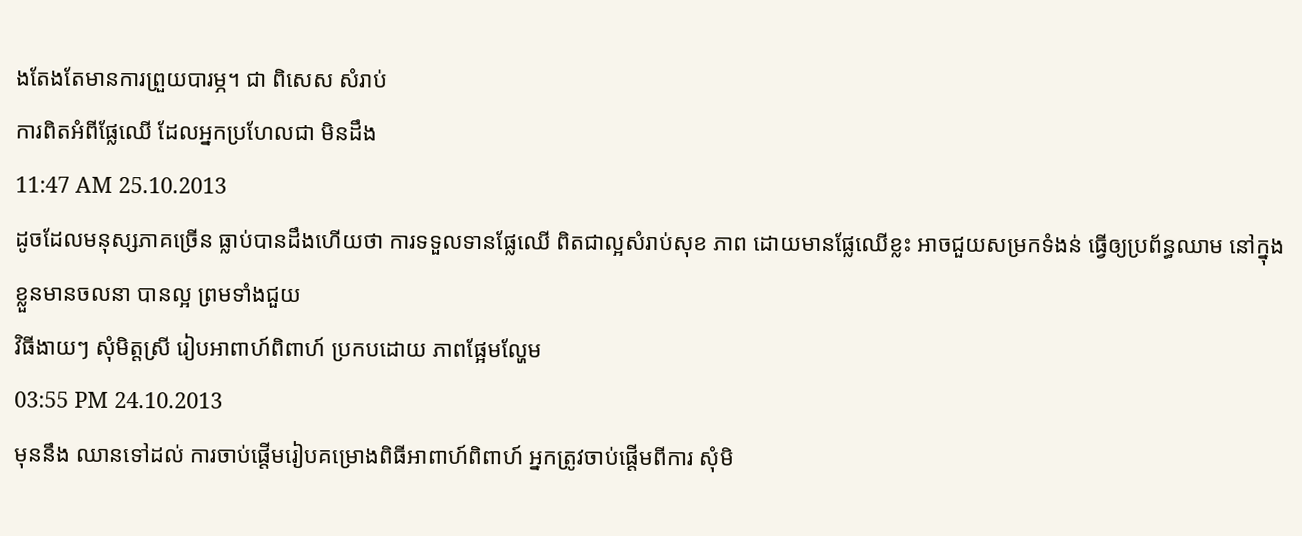ងតែងតែមានការព្រួយបារម្ភ។ ជា ពិសេស សំរាប់
ការពិតអំពីផ្លែឈើ ដែលអ្នកប្រហែលជា មិនដឹង
11:47 AM 25.10.2013
ដូចដែលមនុស្សភាគច្រើន ធ្លាប់បានដឹងហើយថា ការទទួលទានផ្លែឈើ ពិតជាល្អសំរាប់សុខ ភាព ដោយមានផ្លែឈើខ្លះ អាចជួយសម្រកទំងន់ ធ្វើឲ្យប្រព័ន្ធឈាម នៅក្នុងខ្លួនមានចលនា បានល្អ ព្រមទាំងជួយ
វិធីងាយៗ សុំមិត្តស្រី រៀបអាពាហ៍ពិពាហ៍ ប្រកបដោយ ភាពផ្អែមល្ហែម
03:55 PM 24.10.2013
មុននឹង ឈានទៅដល់ ការចាប់ផ្តើមរៀបគម្រោងពិធីអាពាហ៍ពិពាហ៍ អ្នកត្រូវចាប់ផ្តើមពីការ សុំមិ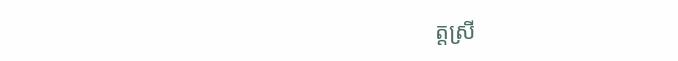ត្តស្រី